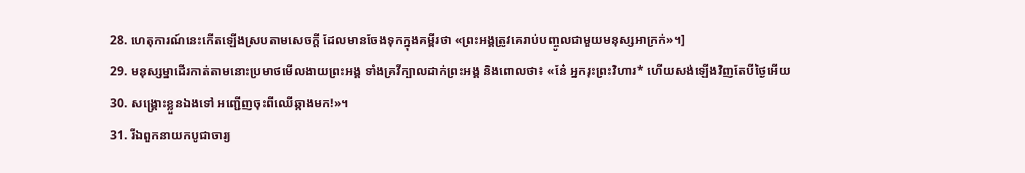28. ហេតុការណ៍នេះកើតឡើងស្របតាមសេចក្ដី ដែលមានចែងទុកក្នុងគម្ពីរថា «ព្រះអង្គត្រូវគេរាប់បញ្ចូលជាមួយមនុស្សអាក្រក់»។]
29. មនុស្សម្នាដើរកាត់តាមនោះប្រមាថមើលងាយព្រះអង្គ ទាំងគ្រវីក្បាលដាក់ព្រះអង្គ និងពោលថា៖ «នែ៎ អ្នករុះព្រះវិហារ* ហើយសង់ឡើងវិញតែបីថ្ងៃអើយ
30. សង្គ្រោះខ្លួនឯងទៅ អញ្ជើញចុះពីឈើឆ្កាងមក!»។
31. រីឯពួកនាយកបូជាចារ្យ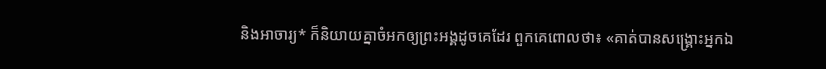និងអាចារ្យ* ក៏និយាយគ្នាចំអកឲ្យព្រះអង្គដូចគេដែរ ពួកគេពោលថា៖ «គាត់បានសង្គ្រោះអ្នកឯ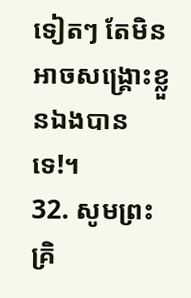ទៀតៗ តែមិនអាចសង្គ្រោះខ្លួនឯងបានទេ!។
32. សូមព្រះគ្រិ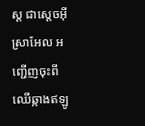ស្ដ ជាស្ដេចអ៊ីស្រាអែល អញ្ជើញចុះពីឈើឆ្កាងឥឡូ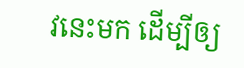វនេះមក ដើម្បីឲ្យ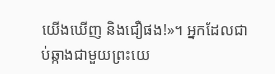យើងឃើញ និងជឿផង!»។ អ្នកដែលជាប់ឆ្កាងជាមួយព្រះយេ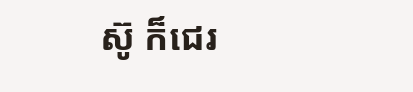ស៊ូ ក៏ជេរ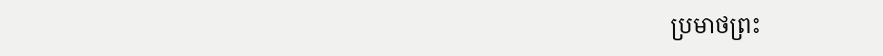ប្រមាថព្រះ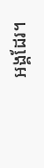អង្គដែរ។